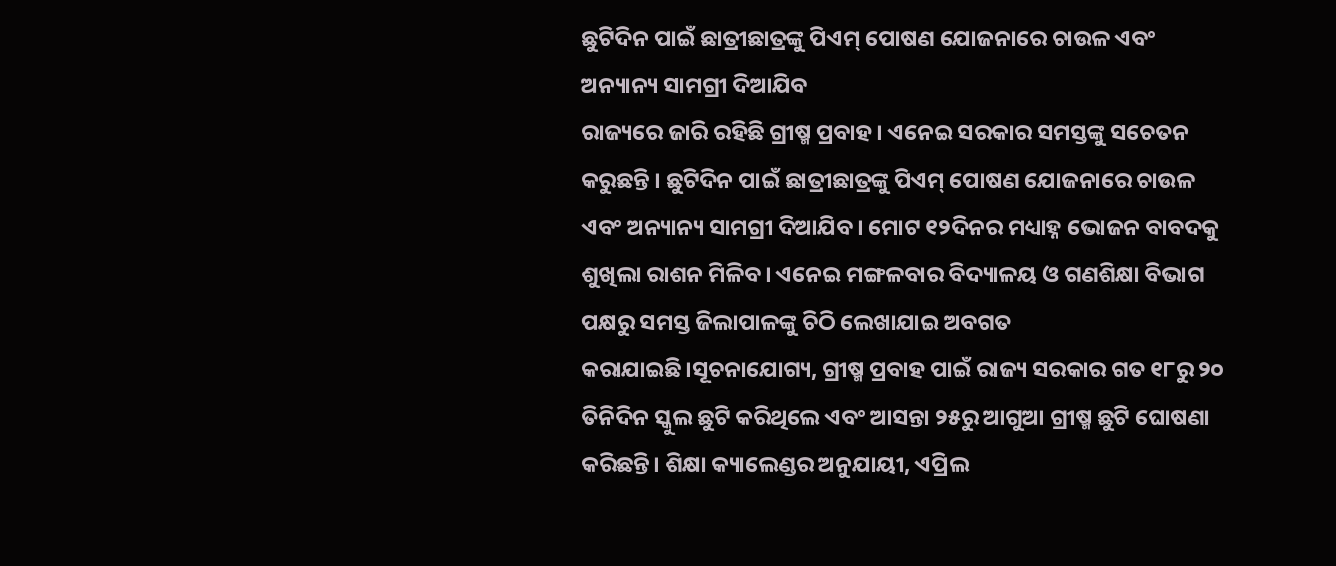ଛୁଟିଦିନ ପାଇଁ ଛାତ୍ରୀଛାତ୍ରଙ୍କୁ ପିଏମ୍ ପୋଷଣ ଯୋଜନାରେ ଚାଉଳ ଏବଂ ଅନ୍ୟାନ୍ୟ ସାମଗ୍ରୀ ଦିଆଯିବ
ରାଜ୍ୟରେ ଜାରି ରହିଛି ଗ୍ରୀଷ୍ମ ପ୍ରବାହ। ଏନେଇ ସରକାର ସମସ୍ତଙ୍କୁ ସଚେତନ କରୁଛନ୍ତି । ଛୁଟିଦିନ ପାଇଁ ଛାତ୍ରୀଛାତ୍ରଙ୍କୁ ପିଏମ୍ ପୋଷଣ ଯୋଜନାରେ ଚାଉଳ ଏବଂ ଅନ୍ୟାନ୍ୟ ସାମଗ୍ରୀ ଦିଆଯିବ। ମୋଟ ୧୨ଦିନର ମଧ୍ୟାହ୍ନ ଭୋଜନ ବାବଦକୁ ଶୁଖିଲା ରାଶନ ମିଳିବ। ଏନେଇ ମଙ୍ଗଳବାର ବିଦ୍ୟାଳୟ ଓ ଗଣଶିକ୍ଷା ବିଭାଗ ପକ୍ଷରୁ ସମସ୍ତ ଜିଲାପାଳଙ୍କୁ ଚିଠି ଲେଖାଯାଇ ଅବଗତ କରାଯାଇଛି।ସୂଚନାଯୋଗ୍ୟ, ଗ୍ରୀଷ୍ମ ପ୍ରବାହ ପାଇଁ ରାଜ୍ୟ ସରକାର ଗତ ୧୮ରୁ ୨୦ ତିନିଦିନ ସ୍କୁଲ ଛୁଟି କରିଥିଲେ ଏବଂ ଆସନ୍ତା ୨୫ରୁ ଆଗୁଆ ଗ୍ରୀଷ୍ମ ଛୁଟି ଘୋଷଣା କରିଛନ୍ତି। ଶିକ୍ଷା କ୍ୟାଲେଣ୍ଡର ଅନୁଯାୟୀ, ଏପ୍ରିଲ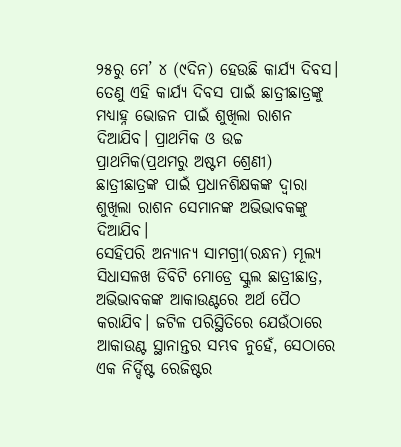୨୫ରୁ ମେ’ ୪ (୯ଦିନ) ହେଉଛି କାର୍ଯ୍ୟ ଦିବସ। ତେଣୁ ଏହି କାର୍ଯ୍ୟ ଦିବସ ପାଇଁ ଛାତ୍ରୀଛାତ୍ରଙ୍କୁ ମଧ୍ୟାହ୍ନ ଭୋଜନ ପାଇଁ ଶୁଖିଲା ରାଶନ ଦିଆଯିବ। ପ୍ରାଥମିକ ଓ ଉଚ୍ଚ ପ୍ରାଥମିକ(ପ୍ରଥମରୁ ଅଷ୍ଟମ ଶ୍ରେଣୀ) ଛାତ୍ରୀଛାତ୍ରଙ୍କ ପାଇଁ ପ୍ରଧାନଶିକ୍ଷକଙ୍କ ଦ୍ୱାରା ଶୁଖିଲା ରାଶନ ସେମାନଙ୍କ ଅଭିଭାବକଙ୍କୁ ଦିଆଯିବ।
ସେହିପରି ଅନ୍ୟାନ୍ୟ ସାମଗ୍ରୀ(ରନ୍ଧନ) ମୂଲ୍ୟ ସିଧାସଳଖ ଡିବିଟି ମୋଡ୍ରେ ସ୍କୁଲ ଛାତ୍ରୀଛାତ୍ର, ଅଭିଭାବକଙ୍କ ଆକାଉଣ୍ଟରେ ଅର୍ଥ ପୈଠ କରାଯିବ। ଜଟିଳ ପରିସ୍ଥିତିରେ ଯେଉଁଠାରେ ଆକାଉଣ୍ଟ ସ୍ଥାନାନ୍ତର ସମ୍ଭବ ନୁହେଁ, ସେଠାରେ ଏକ ନିର୍ଦ୍ଦିଷ୍ଟ ରେଜିଷ୍ଟର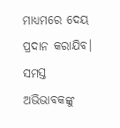ମାଧ୍ୟମରେ ଦେୟ ପ୍ରଦାନ କରାଯିବ। ସମସ୍ତ ଅଭିଭାବକଙ୍କୁ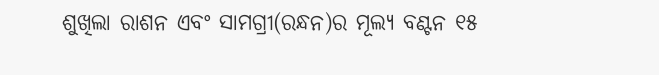ଶୁଖିଲା ରାଶନ ଏବଂ ସାମଗ୍ରୀ(ରନ୍ଧନ)ର ମୂଲ୍ୟ ବଣ୍ଟନ ୧୫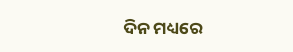ଦିନ ମଧ୍ୟରେ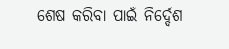ଶେଷ କରିବା ପାଇଁ ନିର୍ଦ୍ଦେଶ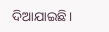ଦିଆଯାଇଛି।